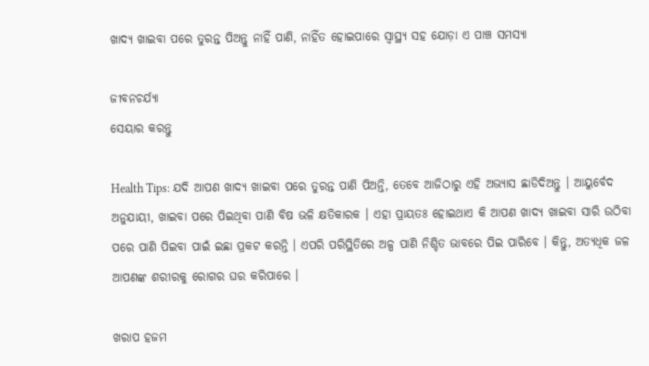ଖାଦ୍ୟ ଖାଇବା ପରେ ତୁରନ୍ତ ପିଅନ୍ତୁ ନାହିଁ ପାଣି, ନାହିଁତ ହୋଇପାରେ ସ୍ୱାସ୍ଥ୍ୟ ସହ ଯୋଡ଼ା ଏ ପାଞ୍ଚ ସମସ୍ୟା

ଜୀବନଚର୍ଯ୍ୟା
ସେୟାର କରନ୍ତୁ

Health Tips: ଯଦି ଆପଣ ଖାଦ୍ୟ ଖାଇବା ପରେ ତୁରନ୍ତ ପାଣି ପିଅନ୍ତି, ତେବେ ଆଜିଠାରୁ ଏହି ଅଭ୍ୟାସ ଛାଡିଦିଅନ୍ତୁ । ଆୟୁର୍ବେଦ ଅନୁଯାୟୀ, ଖାଇବା ପରେ ପିଇଥିବା ପାଣି ବିଷ ଭଳି କ୍ଷତିକାରକ । ଏହା ପ୍ରାୟତଃ ହୋଇଥାଏ କି ଆପଣ ଖାଦ୍ୟ ଖାଇବା ସାରି ଉଠିବା ପରେ ପାଣି ପିଇବା ପାଇଁ ଇଛା ପ୍ରକଟ କରନ୍ତି । ଏପରି ପରିସ୍ଥିତିରେ ଅଳ୍ପ ପାଣି ନିଶ୍ଚିତ ଭାବରେ ପିଇ ପାରିବେ । କିନ୍ତୁ, ଅତ୍ୟଧିକ ଜଳ ଆପଣଙ୍କ ଶରୀରକୁ ରୋଗର ଘର କରିପାରେ ।

ଖରାପ ହଜମ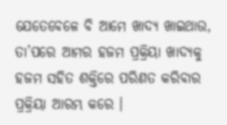ଯେତେବେଳେ ବି ଆମେ ଖାଦ୍ୟ ଖାଇଥାଉ, ତା’ପରେ ଆମର ହଜମ ପ୍ରକ୍ରିୟା ଖାଦ୍ୟକୁ ହଜମ ସହିତ ଶକ୍ତିରେ ପରିଣତ କରିବାର ପ୍ରକ୍ରିୟା ଆରମ୍ଭ କରେ ।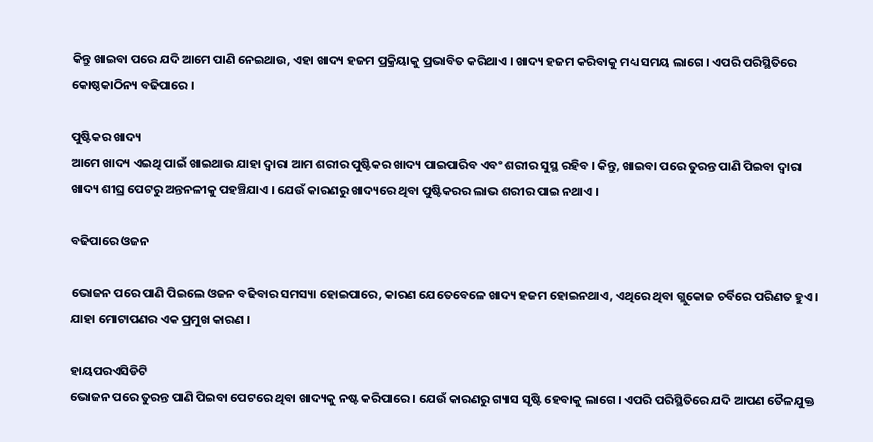କିନ୍ତୁ ଖାଇବା ପରେ ଯଦି ଆମେ ପାଣି ନେଇଥାଉ, ଏହା ଖାଦ୍ୟ ହଜମ ପ୍ରକ୍ରିୟାକୁ ପ୍ରଭାବିତ କରିଥାଏ । ଖାଦ୍ୟ ହଜମ କରିବାକୁ ମଧ୍ୟ ସମୟ ଲାଗେ । ଏପରି ପରିସ୍ଥିତିରେ କୋଷ୍ଠକାଠିନ୍ୟ ବଢିପାରେ ।

ପୁଷ୍ଟିକର ଖାଦ୍ୟ
ଆମେ ଖାଦ୍ୟ ଏଇଥି ପାଇଁ ଖାଇଥାଉ ଯାହା ଦ୍ୱାରା ଆମ ଶରୀର ପୁଷ୍ଟିକର ଖାଦ୍ୟ ପାଇପାରିବ ଏବଂ ଶରୀର ସୁସ୍ଥ ରହିବ । କିନ୍ତୁ, ଖାଇବା ପରେ ତୁରନ୍ତ ପାଣି ପିଇବା ଦ୍ୱାରା ଖାଦ୍ୟ ଶୀଘ୍ର ପେଟରୁ ଅନ୍ତନଳୀକୁ ପହଞ୍ଚିଯାଏ । ଯେଉଁ କାରଣରୁ ଖାଦ୍ୟରେ ଥିବା ପୁଷ୍ଟିକରର ଲାଭ ଶରୀର ପାଇ ନଥାଏ ।

ବଢିପାରେ ଓଜନ

ଭୋଜନ ପରେ ପାଣି ପିଇଲେ ଓଜନ ବଢିବାର ସମସ୍ୟା ହୋଇପାରେ, କାରଣ ଯେତେବେଳେ ଖାଦ୍ୟ ହଜମ ହୋଇନଥାଏ, ଏଥିରେ ଥିବା ଗ୍ଲୁକୋଜ ଚର୍ବିରେ ପରିଣତ ହୁଏ । ଯାହା ମୋଟାପଣର ଏକ ପ୍ରମୁଖ କାରଣ ।

ହାୟପରଏସିଡିଟି
ଭୋଜନ ପରେ ତୁରନ୍ତ ପାଣି ପିଇବା ପେଟରେ ଥିବା ଖାଦ୍ୟକୁ ନଷ୍ଟ କରିପାରେ । ଯେଉଁ କାରଣରୁ ଗ୍ୟାସ ସୃଷ୍ଟି ହେବାକୁ ଲାଗେ । ଏପରି ପରିସ୍ଥିତିରେ ଯଦି ଆପଣ ତୈଳଯୁକ୍ତ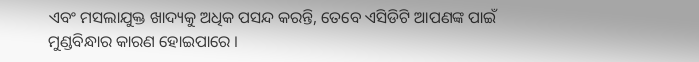ଏବଂ ମସଲାଯୁକ୍ତ ଖାଦ୍ୟକୁ ଅଧିକ ପସନ୍ଦ କରନ୍ତି, ତେବେ ଏସିଡିଟି ଆପଣଙ୍କ ପାଇଁ ମୁଣ୍ଡବିନ୍ଧାର କାରଣ ହୋଇପାରେ ।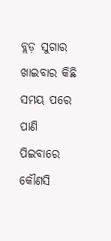ବ୍ଲଡ଼ ସୁଗାର
ଖାଇବାର କିଛି ସମୟ ପରେ ପାଣି ପିଇବାରେ କୌଣସି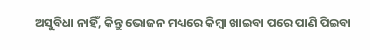ଅସୁବିଧା ନାହିଁ, କିନ୍ତୁ ଭୋଜନ ମଧ୍ୟରେ କିମ୍ବା ଖାଇବା ପରେ ପାଣି ପିଇବା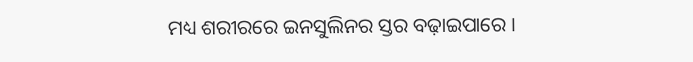ମଧ୍ୟ ଶରୀରରେ ଇନସୁଲିନର ସ୍ତର ବଢ଼ାଇପାରେ ।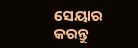ସେୟାର କରନ୍ତୁ